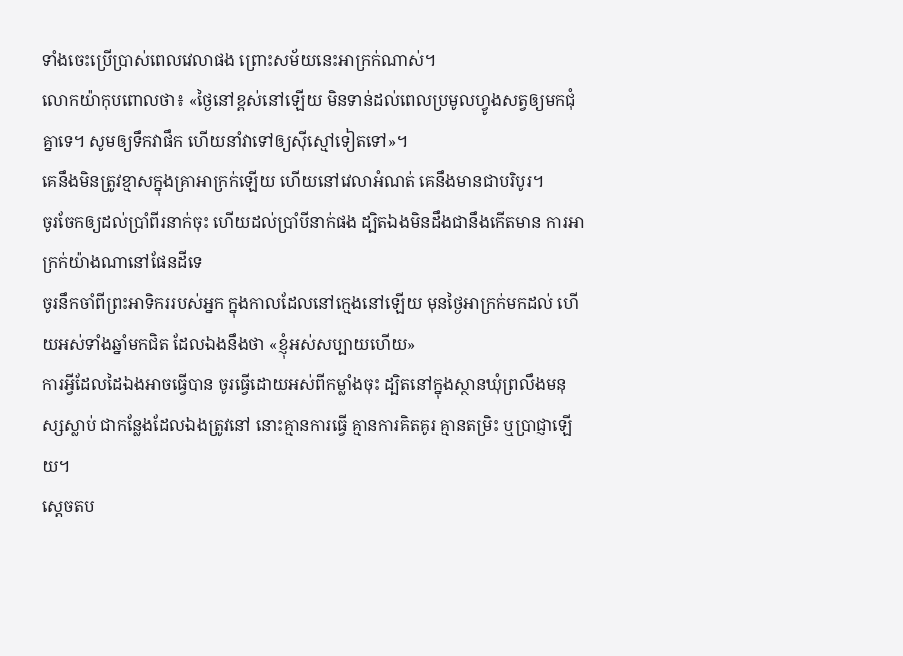ទាំងចេះប្រើប្រាស់ពេលវេលាផង ព្រោះសម័យនេះអាក្រក់ណាស់។
លោកយ៉ាកុបពោលថា៖ «ថ្ងៃនៅខ្ពស់នៅឡើយ មិនទាន់ដល់ពេលប្រមូលហ្វូងសត្វឲ្យមកជុំគ្នាទេ។ សូមឲ្យទឹកវាផឹក ហើយនាំវាទៅឲ្យស៊ីស្មៅទៀតទៅ»។
គេនឹងមិនត្រូវខ្មាសក្នុងគ្រាអាក្រក់ឡើយ ហើយនៅវេលាអំណត់ គេនឹងមានជាបរិបូរ។
ចូរចែកឲ្យដល់ប្រាំពីរនាក់ចុះ ហើយដល់ប្រាំបីនាក់ផង ដ្បិតឯងមិនដឹងជានឹងកើតមាន ការអាក្រក់យ៉ាងណានៅផែនដីទេ
ចូរនឹកចាំពីព្រះអាទិកររបស់អ្នក ក្នុងកាលដែលនៅក្មេងនៅឡើយ មុនថ្ងៃអាក្រក់មកដល់ ហើយអស់ទាំងឆ្នាំមកជិត ដែលឯងនឹងថា «ខ្ញុំអស់សប្បាយហើយ»
ការអ្វីដែលដៃឯងអាចធ្វើបាន ចូរធ្វើដោយអស់ពីកម្លាំងចុះ ដ្បិតនៅក្នុងស្ថានឃុំព្រលឹងមនុស្សស្លាប់ ជាកន្លែងដែលឯងត្រូវនៅ នោះគ្មានការធ្វើ គ្មានការគិតគូរ គ្មានតម្រិះ ឬប្រាជ្ញាឡើយ។
ស្ដេចតប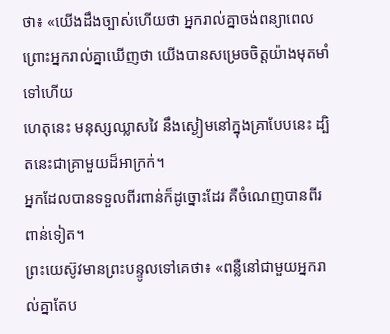ថា៖ «យើងដឹងច្បាស់ហើយថា អ្នករាល់គ្នាចង់ពន្យាពេល ព្រោះអ្នករាល់គ្នាឃើញថា យើងបានសម្រេចចិត្តយ៉ាងមុតមាំទៅហើយ
ហេតុនេះ មនុស្សឈ្លាសវៃ នឹងស្ងៀមនៅក្នុងគ្រាបែបនេះ ដ្បិតនេះជាគ្រាមួយដ៏អាក្រក់។
អ្នកដែលបានទទួលពីរពាន់ក៏ដូច្នោះដែរ គឺចំណេញបានពីរពាន់ទៀត។
ព្រះយេស៊ូវមានព្រះបន្ទូលទៅគេថា៖ «ពន្លឺនៅជាមួយអ្នករាល់គ្នាតែប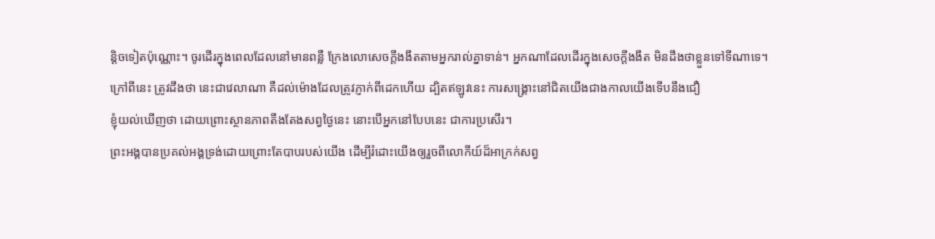ន្តិចទៀតប៉ុណ្ណោះ។ ចូរដើរក្នុងពេលដែលនៅមានពន្លឺ ក្រែងលោសេចក្តីងងឹតតាមអ្នករាល់គ្នាទាន់។ អ្នកណាដែលដើរក្នុងសេចក្តីងងឹត មិនដឹងថាខ្លួនទៅទីណាទេ។
ក្រៅពីនេះ ត្រូវដឹងថា នេះជាវេលាណា គឺដល់ម៉ោងដែលត្រូវភ្ញាក់ពីដេកហើយ ដ្បិតឥឡូវនេះ ការសង្គ្រោះនៅជិតយើងជាងកាលយើងទើបនឹងជឿ
ខ្ញុំយល់ឃើញថា ដោយព្រោះស្ថានភាពតឹងតែងសព្វថ្ងៃនេះ នោះបើអ្នកនៅបែបនេះ ជាការប្រសើរ។
ព្រះអង្គបានប្រគល់អង្គទ្រង់ដោយព្រោះតែបាបរបស់យើង ដើម្បីរំដោះយើងឲ្យរួចពីលោកីយ៍ដ៏អាក្រក់សព្វ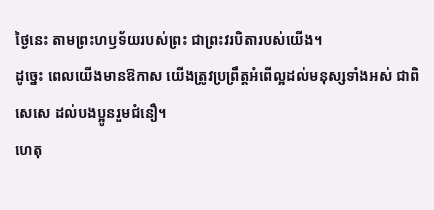ថ្ងៃនេះ តាមព្រះហឫទ័យរបស់ព្រះ ជាព្រះវរបិតារបស់យើង។
ដូច្នេះ ពេលយើងមានឱកាស យើងត្រូវប្រព្រឹត្តអំពើល្អដល់មនុស្សទាំងអស់ ជាពិសេសេ ដល់បងប្អូនរួមជំនឿ។
ហេតុ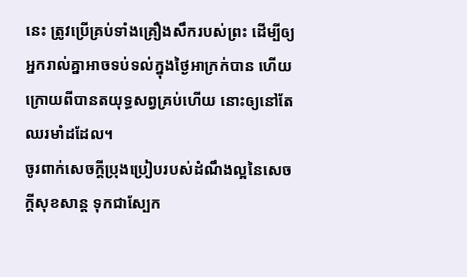នេះ ត្រូវប្រើគ្រប់ទាំងគ្រឿងសឹករបស់ព្រះ ដើម្បីឲ្យអ្នករាល់គ្នាអាចទប់ទល់ក្នុងថ្ងៃអាក្រក់បាន ហើយក្រោយពីបានតយុទ្ធសព្វគ្រប់ហើយ នោះឲ្យនៅតែឈរមាំដដែល។
ចូរពាក់សេចក្ដីប្រុងប្រៀបរបស់ដំណឹងល្អនៃសេចក្តីសុខសាន្ត ទុកជាស្បែក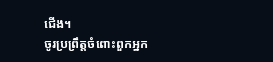ជើង។
ចូរប្រព្រឹត្តចំពោះពួកអ្នក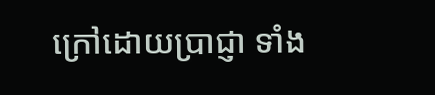ក្រៅដោយប្រាជ្ញា ទាំង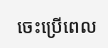ចេះប្រើពេល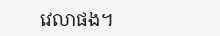វេលាផង។